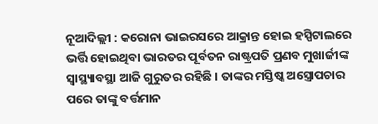ନୂଆଦିଲ୍ଲୀ : କରୋନା ଭାଇରସରେ ଆକ୍ରାନ୍ତ ହୋଇ ହସ୍ପିଟାଲରେ ଭର୍ତ୍ତି ହୋଇଥିବା ଭାରତର ପୂର୍ବତନ ରାଷ୍ଟ୍ରପତି ପ୍ରଣବ ମୁଖାର୍ଜୀଙ୍କ ସ୍ୱାସ୍ଥ୍ୟାବସ୍ଥା ଆଜି ଗୁରୁତର ରହିଛି । ତାଙ୍କର ମସ୍ତିଷ୍କ ଅସ୍ତ୍ରୋପଚାର ପରେ ତାଙ୍କୁ ବର୍ତ୍ତମାନ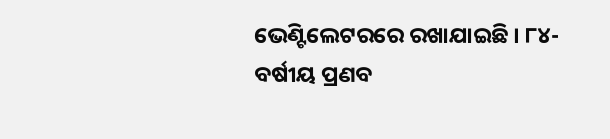ଭେଣ୍ଟିଲେଟରରେ ରଖାଯାଇଛି । ୮୪-ବର୍ଷୀୟ ପ୍ରଣବ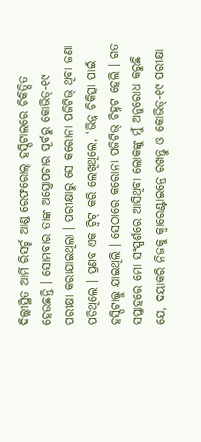ଦିଲ୍ଲୀସ୍ଥିତ ଆର୍ମି ରିସର୍ଚ୍ଚ ଆଣ୍ଡ ରେଫରୋଲ୍ ହସ୍ପିଟାଲରେ ଚିକିତ୍ସିତ ହେଉଛନ୍ତି । ସୋମବାର ତାଙ୍କ ଅସ୍ତ୍ରୋପଚାର ପୂର୍ବରୁ କୋଭିଡ୍-୧୯ ପରୀକ୍ଷା କରାଯାଇଥିଲା । ପରୀକ୍ଷାରୁ ସେ କରୋନା ପଜିଟିଭ୍ ଥିବା ଜଣା ପଡିଥିଲେ । ପ୍ରଣବ ଏକ ଟ୍ୱିଟ୍ କରି ଲେଖିଥିଲେ, ‘ଭିନ୍ନ ଚିକିତ୍ସା ପାଇଁ ହସ୍ପିଟାଲ୍କୁ ଯାଇଥିଲି । ସେଠାରେ କରୋନା ପଜିଟିଭ୍ ଚିହ୍ନଟ ହେଲି । ଗତ ସପ୍ତାହରେ ମୋ ସଂସ୍ପର୍ଶରେ ଆସିଥିବା ଲୋକଙ୍କୁ ମୁଁ ଅନୁରୋଧ କରୁଛି ଯେ, ଦୟାକରି ନିଜକୁ କ୍ୱାରେଣ୍ଟାଇନ୍ରେ ରଖନ୍ତୁ ଓ କୋଭିଡ୍-୧୯ ପରୀକ୍ଷା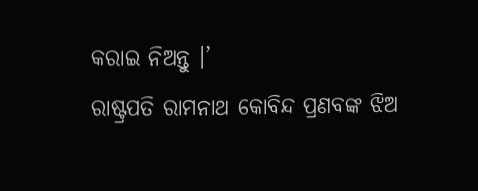କରାଇ ନିଅନ୍ତୁ ।’
ରାଷ୍ଟ୍ରପତି ରାମନାଥ କୋବିନ୍ଦ ପ୍ରଣବଙ୍କ ଝିଅ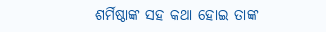ଶର୍ମିଷ୍ଠାଙ୍କ ସହ କଥା ହୋଇ ତାଙ୍କ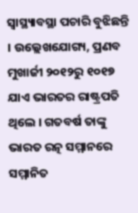ସ୍ୱାସ୍ଥ୍ୟାବସ୍ଥା ପଚାରି ବୁଝିଛନ୍ତି । ଉଲ୍ଲେଖଯୋଗ୍ୟ, ପ୍ରଣବ ମୁଖାର୍ଜୀ ୨୦୧୨ରୁ ୧୦୧୭ ଯାଏ ଭାରତର ରାଷ୍ଟ୍ରପତି ଥିଲେ । ଗତବର୍ଷ ତାଙ୍କୁ ଭାରତ ରତ୍ନ ସମ୍ମାନରେ ସମ୍ମାନିତ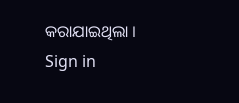କରାଯାଇଥିଲା ।
Sign in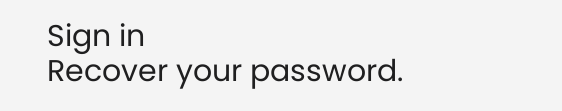Sign in
Recover your password.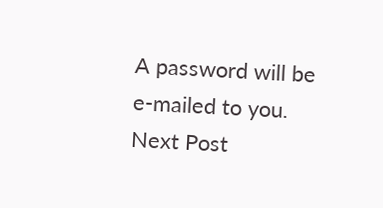A password will be e-mailed to you.
Next Post